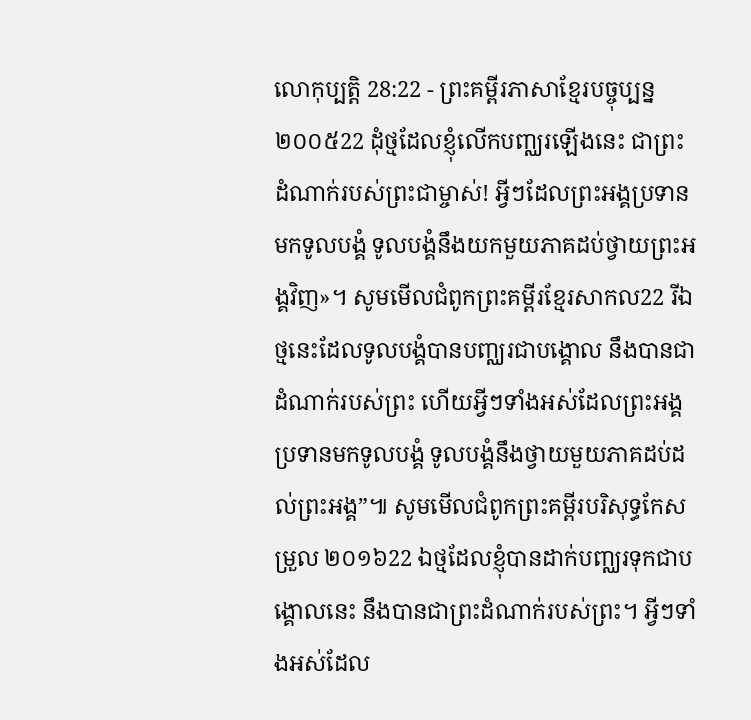លោកុប្បត្តិ 28:22 - ព្រះគម្ពីរភាសាខ្មែរបច្ចុប្បន្ន ២០០៥22 ដុំថ្មដែលខ្ញុំលើកបញ្ឈរឡើងនេះ ជាព្រះដំណាក់របស់ព្រះជាម្ចាស់! អ្វីៗដែលព្រះអង្គប្រទានមកទូលបង្គំ ទូលបង្គំនឹងយកមួយភាគដប់ថ្វាយព្រះអង្គវិញ»។ សូមមើលជំពូកព្រះគម្ពីរខ្មែរសាកល22 រីឯថ្មនេះដែលទូលបង្គំបានបញ្ឈរជាបង្គោល នឹងបានជាដំណាក់របស់ព្រះ ហើយអ្វីៗទាំងអស់ដែលព្រះអង្គប្រទានមកទូលបង្គំ ទូលបង្គំនឹងថ្វាយមួយភាគដប់ដល់ព្រះអង្គ”៕ សូមមើលជំពូកព្រះគម្ពីរបរិសុទ្ធកែសម្រួល ២០១៦22 ឯថ្មដែលខ្ញុំបានដាក់បញ្ឈរទុកជាបង្គោលនេះ នឹងបានជាព្រះដំណាក់របស់ព្រះ។ អ្វីៗទាំងអស់ដែល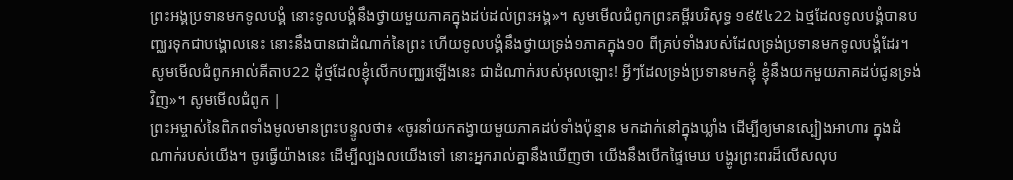ព្រះអង្គប្រទានមកទូលបង្គំ នោះទូលបង្គំនឹងថ្វាយមួយភាគក្នុងដប់ដល់ព្រះអង្គ»។ សូមមើលជំពូកព្រះគម្ពីរបរិសុទ្ធ ១៩៥៤22 ឯថ្មដែលទូលបង្គំបានបញ្ឈរទុកជាបង្គោលនេះ នោះនឹងបានជាដំណាក់នៃព្រះ ហើយទូលបង្គំនឹងថ្វាយទ្រង់១ភាគក្នុង១០ ពីគ្រប់ទាំងរបស់ដែលទ្រង់ប្រទានមកទូលបង្គំដែរ។ សូមមើលជំពូកអាល់គីតាប22 ដុំថ្មដែលខ្ញុំលើកបញ្ឈរឡើងនេះ ជាដំណាក់របស់អុលឡោះ! អ្វីៗដែលទ្រង់ប្រទានមកខ្ញុំ ខ្ញុំនឹងយកមួយភាគដប់ជូនទ្រង់វិញ»។ សូមមើលជំពូក |
ព្រះអម្ចាស់នៃពិភពទាំងមូលមានព្រះបន្ទូលថា៖ «ចូរនាំយកតង្វាយមួយភាគដប់ទាំងប៉ុន្មាន មកដាក់នៅក្នុងឃ្លាំង ដើម្បីឲ្យមានស្បៀងអាហារ ក្នុងដំណាក់របស់យើង។ ចូរធ្វើយ៉ាងនេះ ដើម្បីល្បងលយើងទៅ នោះអ្នករាល់គ្នានឹងឃើញថា យើងនឹងបើកផ្ទៃមេឃ បង្ហូរព្រះពរដ៏លើសលុប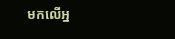មកលើអ្ន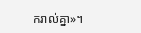ករាល់គ្នា»។